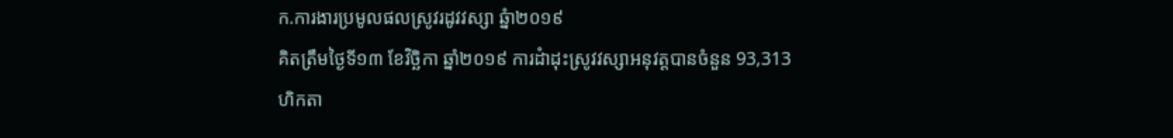ក.ការងារប្រមូលផលស្រូវរដូវវស្សា ឆ្នំា២០១៩
គិតត្រឹមថ្ងៃទី១៣ ខែវិច្ឆិកា ឆ្នាំ២០១៩ ការដំាដុះស្រូវវស្សាអនុវត្តបានចំនួន 93,313 ហិកតា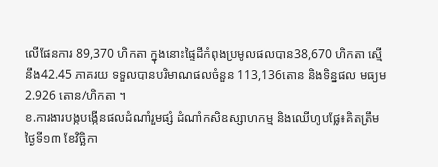លើផែនការ 89,370 ហិកតា ក្នុងនោះផ្ទៃដីកំពុងប្រមូលផលបាន38,670 ហិកតា ស្មើនឹង42.45 ភាគរយ ទទួលបានបរិមាណផលចំនួន 113,136តោន និងទិន្នផល មធ្យម 2.926 តោន/ហិកតា ។
ខ.ការងារបង្កបង្កើនផលដំណាំរួមផ្សំ ដំណាំកសិឧស្សាហកម្ម និងឈើហូបផ្លែ៖គិតត្រឹមថ្ងៃទី១៣ ខែវិច្ឆិកា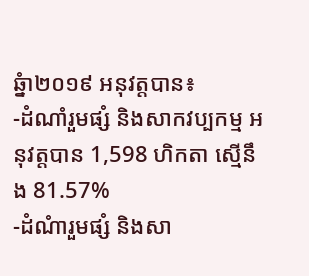ឆ្នំា២០១៩ អនុវត្តបាន៖
-ដំណាំរួមផ្សំ និងសាកវប្បកម្ម អនុវត្តបាន 1,598 ហិកតា ស្មើនឹង 81.57%
-ដំណំារួមផ្សំ និងសា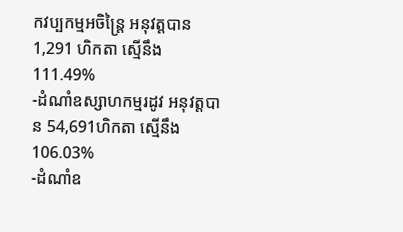កវប្បកម្មអចិន្ត្រៃ អនុវត្តបាន 1,291 ហិកតា ស្មើនឹង 111.49%
-ដំណាំឧស្សាហកម្មរដូវ អនុវត្តបាន 54,691ហិកតា ស្មើនឹង 106.03%
-ដំណាំឧ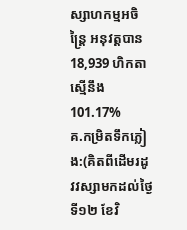ស្សាហកម្មអចិន្រ្តៃ អនុវត្តបាន 18,939 ហិកតា ស្មើនឹង 101.17%
គ.កម្រិតទឹកភ្លៀង:(គិតពីដើមរដូវវស្សាមកដល់ថ្ងៃទី១២ ខែវិ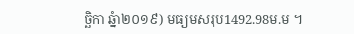ច្ឆិកា ឆ្នំា២០១៩) មធ្យមសរុប1492.98ម.ម ។